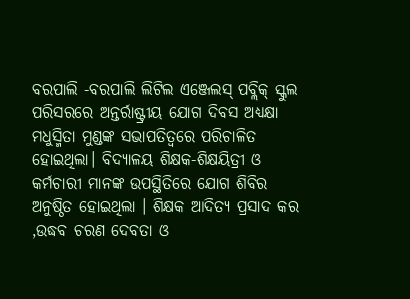ବରପାଲି -ବରପାଲି ଲିଟିଲ ଏଞ୍ଜେଲସ୍ ପବ୍ଲିକ୍ ସ୍କୁଲ ପରିସରରେ ଅନ୍ତର୍ରାଷ୍ଟ୍ରୀୟ ଯୋଗ ଦିବସ ଅଧ୍ୟକ୍ଷା ମଧୁସ୍ମିତା ମୁଣ୍ଡଙ୍କ ସଭାପତିତ୍ବରେ ପରିଚାଳିତ ହୋଇଥିଲା। ବିଦ୍ୟାଳୟ ଶିକ୍ଷକ-ଶିକ୍ଷୟିତ୍ରୀ ଓ କର୍ମଚାରୀ ମାନଙ୍କ ଉପସ୍ଥିତିରେ ଯୋଗ ଶିବିର ଅନୁଷ୍ଠିତ ହୋଇଥିଲା । ଶିକ୍ଷକ ଆଦିତ୍ୟ ପ୍ରସାଦ କର ,ଉଦ୍ଧବ ଚରଣ ଦେବତା ଓ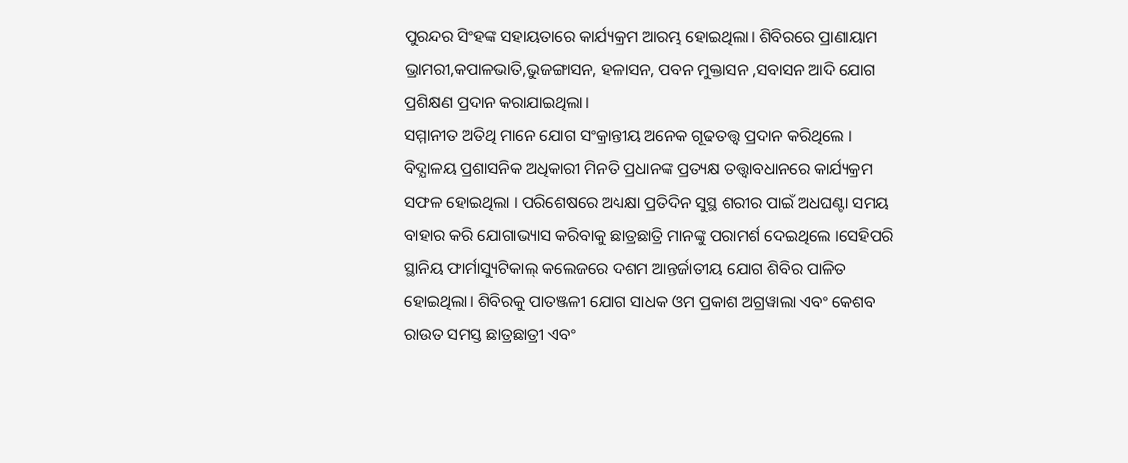ପୁରନ୍ଦର ସିଂହଙ୍କ ସହାୟତାରେ କାର୍ଯ୍ୟକ୍ରମ ଆରମ୍ଭ ହୋଇଥିଲା। ଶିବିରରେ ପ୍ରାଣାୟାମ ଭ୍ରାମରୀ,କପାଳଭାତି,ଭୁଜଙ୍ଗାସନ, ହଳାସନ, ପବନ ମୁକ୍ତାସନ ,ସବାସନ ଆଦି ଯୋଗ ପ୍ରଶିକ୍ଷଣ ପ୍ରଦାନ କରାଯାଇଥିଲା।
ସମ୍ମାନୀତ ଅତିଥି ମାନେ ଯୋଗ ସଂକ୍ରାନ୍ତୀୟ ଅନେକ ଗୂଢତତ୍ତ୍ବ ପ୍ରଦାନ କରିଥିଲେ । ବିଦ୍ଯାଳୟ ପ୍ରଶାସନିକ ଅଧିକାରୀ ମିନତି ପ୍ରଧାନଙ୍କ ପ୍ରତ୍ୟକ୍ଷ ତତ୍ତ୍ଵାବଧାନରେ କାର୍ଯ୍ୟକ୍ରମ ସଫଳ ହୋଇଥିଲା । ପରିଶେଷରେ ଅଧ୍ୟକ୍ଷା ପ୍ରତିଦିନ ସୁସ୍ଥ ଶରୀର ପାଇଁ ଅଧଘଣ୍ଟା ସମୟ ବାହାର କରି ଯୋଗାଭ୍ୟାସ କରିବାକୁ ଛାତ୍ରଛାତ୍ରି ମାନଙ୍କୁ ପରାମର୍ଶ ଦେଇଥିଲେ ।ସେହିପରି ସ୍ଥାନିୟ ଫାର୍ମାସ୍ୟୁଟିକାଲ୍ କଲେଜରେ ଦଶମ ଆନ୍ତର୍ଜାତୀୟ ଯୋଗ ଶିବିର ପାଳିତ ହୋଇଥିଲା। ଶିବିରକୁ ପାତଞ୍ଜଳୀ ଯୋଗ ସାଧକ ଓମ ପ୍ରକାଶ ଅଗ୍ରୱାଲା ଏବଂ କେଶବ ରାଉତ ସମସ୍ତ ଛାତ୍ରଛାତ୍ରୀ ଏବଂ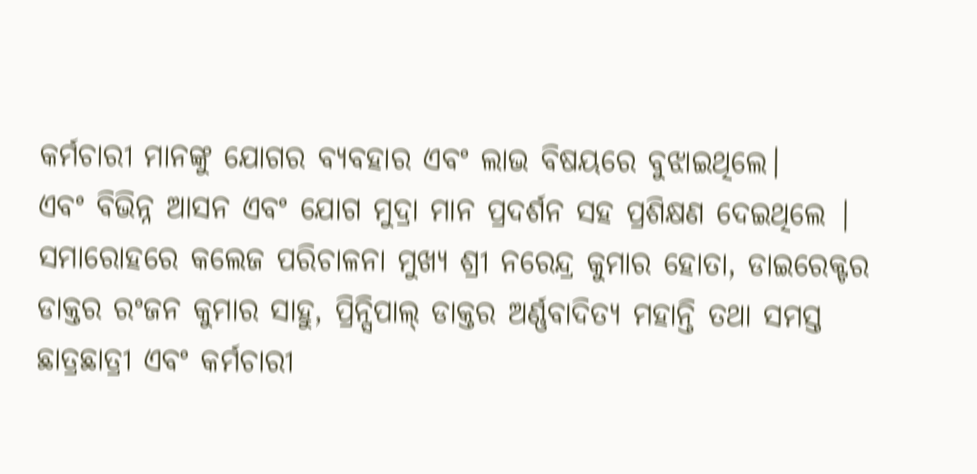କର୍ମଚାରୀ ମାନଙ୍କୁ ଯୋଗର ବ୍ୟବହାର ଏବଂ ଲାଭ ବିଷୟରେ ବୁଝାଇଥିଲେ।
ଏବଂ ବିଭିନ୍ନ ଆସନ ଏବଂ ଯୋଗ ମୁଦ୍ରା ମାନ ପ୍ରଦର୍ଶନ ସହ ପ୍ରଶିକ୍ଷଣ ଦେଇଥିଲେ | ସମାରୋହରେ କଲେଜ ପରିଚାଳନା ମୁଖ୍ୟ ଶ୍ରୀ ନରେନ୍ଦ୍ର କୁମାର ହୋତା, ଡାଇରେକ୍ଟର ଡାକ୍ତର ରଂଜନ କୁମାର ସାହୁ, ପ୍ରିନ୍ସିପାଲ୍ ଡାକ୍ତର ଅର୍ଣ୍ଣବାଦିତ୍ୟ ମହାନ୍ତି ତଥା ସମସ୍ତ ଛାତ୍ରଛାତ୍ରୀ ଏବଂ କର୍ମଚାରୀ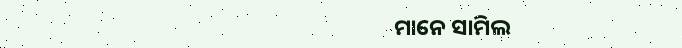ମାନେ ସାମିଲ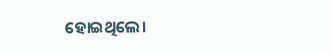ହୋଇଥିଲେ।